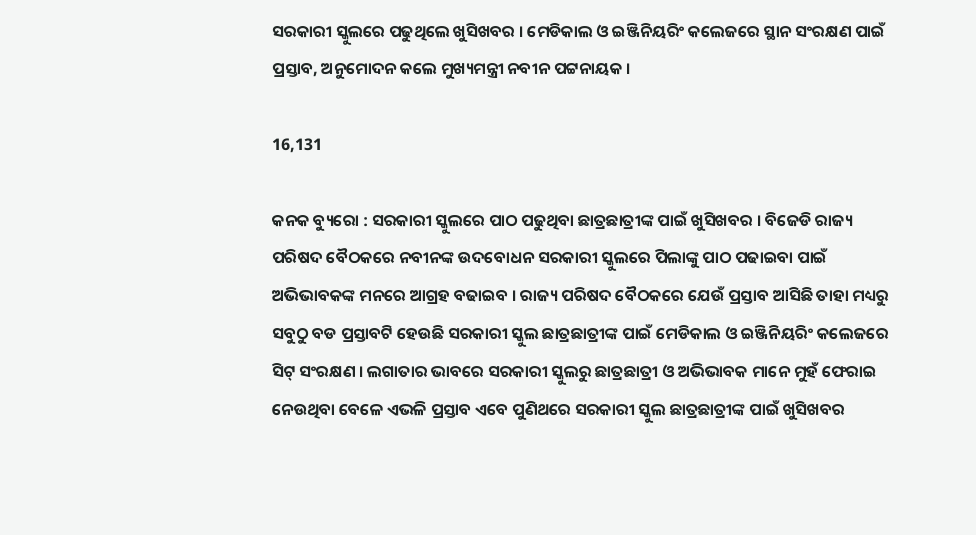ସରକାରୀ ସ୍କୁଲରେ ପଢୁଥିଲେ ଖୁସିଖବର । ମେଡିକାଲ ଓ ଇଞ୍ଜିନିୟରିଂ କଲେଜରେ ସ୍ଥାନ ସଂରକ୍ଷଣ ପାଇଁ ପ୍ରସ୍ତାବ, ଅନୁମୋଦନ କଲେ ମୁଖ୍ୟମନ୍ତ୍ରୀ ନବୀନ ପଟ୍ଟନାୟକ ।

16,131

କନକ ବ୍ୟୁରୋ : ସରକାରୀ ସ୍କୁଲରେ ପାଠ ପଢୁଥିବା ଛାତ୍ରଛାତ୍ରୀଙ୍କ ପାଇଁ ଖୁସିଖବର । ବିଜେଡି ରାଜ୍ୟ ପରିଷଦ ବୈଠକରେ ନବୀନଙ୍କ ଉଦବୋଧନ ସରକାରୀ ସ୍କୁଲରେ ପିଲାଙ୍କୁ ପାଠ ପଢାଇବା ପାଇଁ ଅଭିଭାବକଙ୍କ ମନରେ ଆଗ୍ରହ ବଢାଇବ । ରାଜ୍ୟ ପରିଷଦ ବୈଠକରେ ଯେଉଁ ପ୍ରସ୍ତାବ ଆସିଛି ତାହା ମଧ୍ୟରୁ ସବୁଠୁ ବଡ ପ୍ରସ୍ତାବଟି ହେଉଛି ସରକାରୀ ସ୍କୁଲ ଛାତ୍ରଛାତ୍ରୀଙ୍କ ପାଇଁ ମେଡିକାଲ ଓ ଇଞ୍ଜିନିୟରିଂ କଲେଜରେ ସିଟ୍ ସଂରକ୍ଷଣ । ଲଗାତାର ଭାବରେ ସରକାରୀ ସ୍କୁଲରୁ ଛାତ୍ରଛାତ୍ରୀ ଓ ଅଭିଭାବକ ମାନେ ମୁହଁ ଫେରାଇ ନେଉଥିବା ବେଳେ ଏଭଳି ପ୍ରସ୍ତାବ ଏବେ ପୁଣିଥରେ ସରକାରୀ ସ୍କୁଲ ଛାତ୍ରଛାତ୍ରୀଙ୍କ ପାଇଁ ଖୁସିଖବର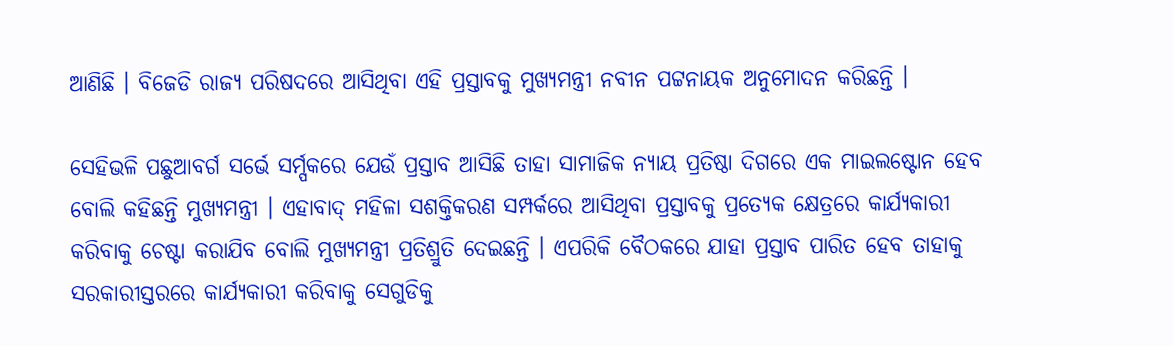ଆଣିଛି । ବିଜେଡି ରାଜ୍ୟ ପରିଷଦରେ ଆସିଥିବା ଏହି ପ୍ରସ୍ତାବକୁ ମୁଖ୍ୟମନ୍ତ୍ରୀ ନବୀନ ପଟ୍ଟନାୟକ ଅନୁମୋଦନ କରିଛନ୍ତି ।

ସେହିଭଳି ପଛୁଆବର୍ଗ ସର୍ଭେ ସର୍ମ୍ପକରେ ଯେଉଁ ପ୍ରସ୍ତାବ ଆସିଛି ତାହା ସାମାଜିକ ନ୍ୟାୟ ପ୍ରତିଷ୍ଠା ଦିଗରେ ଏକ ମାଇଲଷ୍ଟୋନ ହେବ ବୋଲି କହିଛନ୍ତି ମୁଖ୍ୟମନ୍ତ୍ରୀ । ଏହାବାଦ୍ ମହିଳା ସଶକ୍ତିକରଣ ସମ୍ପର୍କରେ ଆସିଥିବା ପ୍ରସ୍ତାବକୁ ପ୍ରତ୍ୟେକ କ୍ଷେତ୍ରରେ କାର୍ଯ୍ୟକାରୀ କରିବାକୁ ଚେଷ୍ଟା କରାଯିବ ବୋଲି ମୁଖ୍ୟମନ୍ତ୍ରୀ ପ୍ରତିଶ୍ରୁତି ଦେଇଛନ୍ତି । ଏପରିକି ବୈଠକରେ ଯାହା ପ୍ରସ୍ତାବ ପାରିତ ହେବ ତାହାକୁ ସରକାରୀସ୍ତରରେ କାର୍ଯ୍ୟକାରୀ କରିବାକୁ ସେଗୁଡିକୁ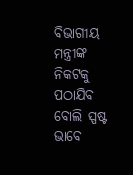ବିଭାଗୀୟ ମନ୍ତ୍ରୀଙ୍କ ନିକଟକୁ ପଠାଯିବ ବୋଲି ସ୍ପଷ୍ଟ ଭାବେ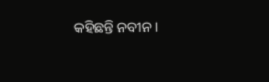କହିଛନ୍ତି ନବୀନ ।